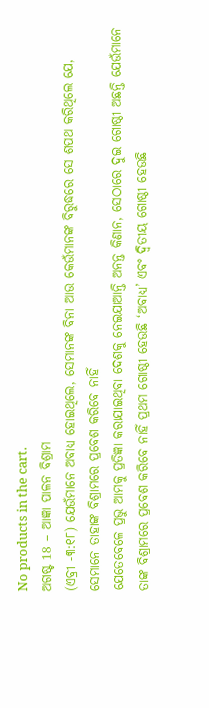No products in the cart.
ଅଗଷ୍ଟ 18 – ଆଜ୍ଞା ପାଳନ ବିଶ୍ରାମ
(ଏବ୍ରୀ -୩:୧୮) ଯେଉଁମାନେ ଅବାଧ୍ୟ ହୋଇଥିଲେ, ସେମାନଙ୍କ ବିନା ଆଉ କେଉଁମାନଙ୍କ ବିରୁଦ୍ଧରେ ସେ ଶପଥ କରିଥିଲେ ଯେ, ସେମାନେ ତାହାଙ୍କ ବିଶ୍ରାମରେ ପ୍ରବେଶ କରିବେ ନାହିଁ
ଯେତେବେଳେ ପ୍ରଭୁ ଆମକୁ ପ୍ରତିଜ୍ଞା କରାଯାଇଥିବା ଦେଶକୁ ନେଇଯାଆନ୍ତି ଅନନ୍ତ କିଣାନ, ସେଠାରେ ଦୁଇ ଗୋଷ୍ଠୀ ଅଛନ୍ତି ଯେଉଁମାନେ ତାଙ୍କ ବିଶ୍ରାମରେ ପ୍ରବେଶ କରିବେ ନାହିଁ ପ୍ରଥମ ଗୋଷ୍ଠୀ ହେଉଛି ‘ଅବାଧ୍ୟ’ ଏବଂ ଦ୍ୱିତୀୟ ଗୋଷ୍ଠୀ ହେଉଛି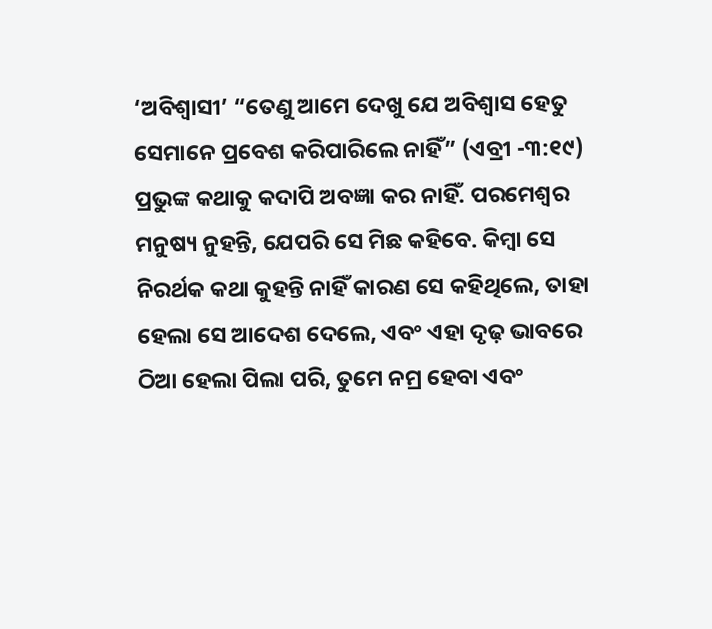‘ଅବିଶ୍ୱାସୀ’ “ତେଣୁ ଆମେ ଦେଖୁ ଯେ ଅବିଶ୍ୱାସ ହେତୁ ସେମାନେ ପ୍ରବେଶ କରିପାରିଲେ ନାହିଁ” (ଏବ୍ରୀ -୩:୧୯)
ପ୍ରଭୁଙ୍କ କଥାକୁ କଦାପି ଅବଜ୍ଞା କର ନାହିଁ. ପରମେଶ୍ୱର ମନୁଷ୍ୟ ନୁହନ୍ତି, ଯେପରି ସେ ମିଛ କହିବେ. କିମ୍ବା ସେ ନିରର୍ଥକ କଥା କୁହନ୍ତି ନାହିଁ କାରଣ ସେ କହିଥିଲେ, ତାହା ହେଲା ସେ ଆଦେଶ ଦେଲେ, ଏବଂ ଏହା ଦୃଢ଼ ଭାବରେ ଠିଆ ହେଲା ପିଲା ପରି, ତୁମେ ନମ୍ର ହେବା ଏବଂ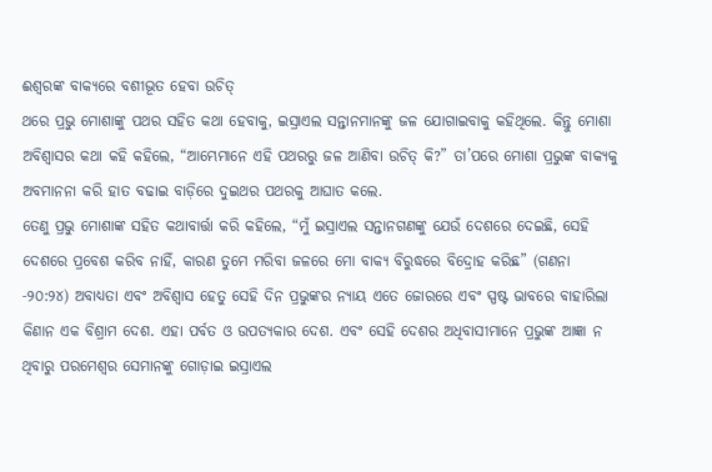ଈଶ୍ବରଙ୍କ ବାକ୍ୟରେ ବଶୀଭୂତ ହେବା ଉଚିତ୍
ଥରେ ପ୍ରଭୁ ମୋଶାଙ୍କୁ ପଥର ସହିତ କଥା ହେବାକୁ, ଇସ୍ରାଏଲ ସନ୍ତାନମାନଙ୍କୁ ଜଳ ଯୋଗାଇବାକୁ କହିଥିଲେ. କିନ୍ତୁ ମୋଶା ଅବିଶ୍ୱାସର କଥା କହି କହିଲେ, “ଆମ୍ଭେମାନେ ଏହି ପଥରରୁ ଜଳ ଆଣିବା ଉଚିତ୍ କି?” ତା’ପରେ ମୋଶା ପ୍ରଭୁଙ୍କ ବାକ୍ୟକୁ ଅବମାନନା କରି ହାତ ବଢାଇ ବାଡ଼ିରେ ଦୁଇଥର ପଥରକୁ ଆଘାତ କଲେ.
ତେଣୁ ପ୍ରଭୁ ମୋଶାଙ୍କ ସହିତ କଥାବାର୍ତ୍ତା କରି କହିଲେ, “ମୁଁ ଇସ୍ରାଏଲ ସନ୍ତାନଗଣଙ୍କୁ ଯେଉଁ ଦେଶରେ ଦେଇଛି, ସେହି ଦେଶରେ ପ୍ରବେଶ କରିବ ନାହିଁ, କାରଣ ତୁମେ ମରିବା ଜଳରେ ମୋ ବାକ୍ୟ ବିରୁଦ୍ଧରେ ବିଦ୍ରୋହ କରିଛ” (ଗଣନା -୨୦:୨୪) ଅବାଧ୍ୟତା ଏବଂ ଅବିଶ୍ୱାସ ହେତୁ ସେହି ଦିନ ପ୍ରଭୁଙ୍କର ନ୍ୟାୟ ଏତେ ଜୋରରେ ଏବଂ ସ୍ପଷ୍ଟ ଭାବରେ ବାହାରିଲା
କିଣାନ ଏକ ବିଶ୍ରାମ ଦେଶ. ଏହା ପର୍ବତ ଓ ଉପତ୍ୟକାର ଦେଶ. ଏବଂ ସେହି ଦେଶର ଅଧିବାସୀମାନେ ପ୍ରଭୁଙ୍କ ଆଜ୍ଞା ନ ଥିବାରୁ ପରମେଶ୍ୱର ସେମାନଙ୍କୁ ଗୋଡ଼ାଇ ଇସ୍ରାଏଲ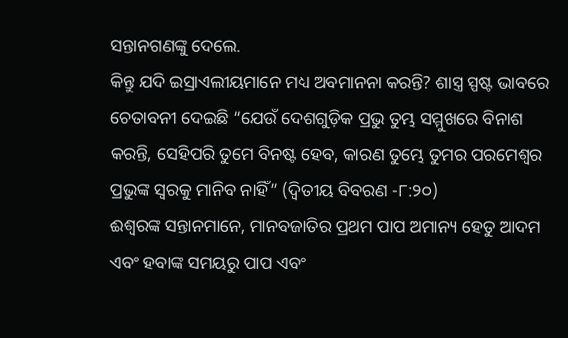ସନ୍ତାନଗଣଙ୍କୁ ଦେଲେ.
କିନ୍ତୁ ଯଦି ଇସ୍ରାଏଲୀୟମାନେ ମଧ୍ୟ ଅବମାନନା କରନ୍ତି? ଶାସ୍ତ୍ର ସ୍ପଷ୍ଟ ଭାବରେ ଚେତାବନୀ ଦେଇଛି “ଯେଉଁ ଦେଶଗୁଡ଼ିକ ପ୍ରଭୁ ତୁମ୍ଭ ସମ୍ମୁଖରେ ବିନାଶ କରନ୍ତି, ସେହିପରି ତୁମେ ବିନଷ୍ଟ ହେବ, କାରଣ ତୁମ୍ଭେ ତୁମର ପରମେଶ୍ୱର ପ୍ରଭୁଙ୍କ ସ୍ୱରକୁ ମାନିବ ନାହିଁ” (ଦ୍ୱିତୀୟ ବିବରଣ -୮:୨୦)
ଈଶ୍ବରଙ୍କ ସନ୍ତାନମାନେ, ମାନବଜାତିର ପ୍ରଥମ ପାପ ଅମାନ୍ୟ ହେତୁ ଆଦମ ଏବଂ ହବାଙ୍କ ସମୟରୁ ପାପ ଏବଂ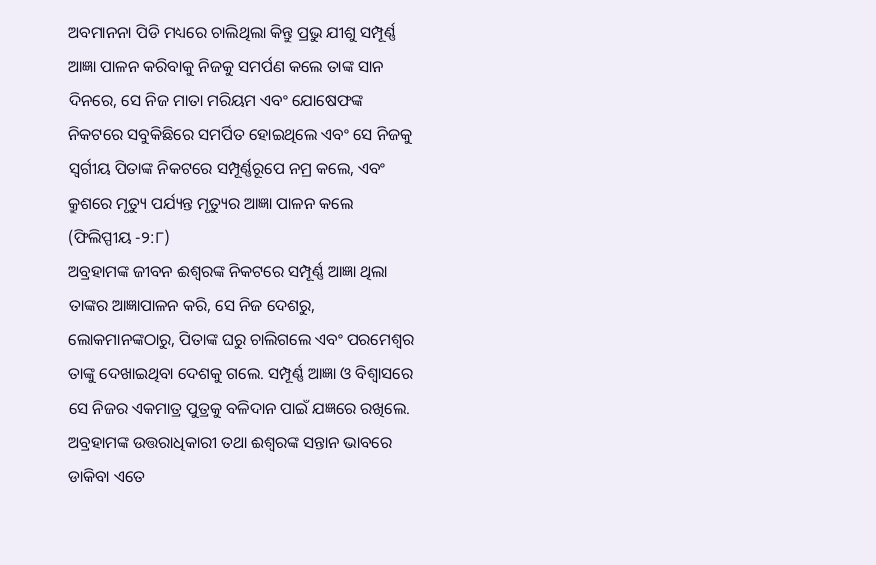ଅବମାନନା ପିଡି ମଧ୍ୟରେ ଚାଲିଥିଲା କିନ୍ତୁ ପ୍ରଭୁ ଯୀଶୁ ସମ୍ପୂର୍ଣ୍ଣ ଆଜ୍ଞା ପାଳନ କରିବାକୁ ନିଜକୁ ସମର୍ପଣ କଲେ ତାଙ୍କ ସାନ ଦିନରେ, ସେ ନିଜ ମାତା ମରିୟମ ଏବଂ ଯୋଷେଫଙ୍କ ନିକଟରେ ସବୁକିଛିରେ ସମର୍ପିତ ହୋଇଥିଲେ ଏବଂ ସେ ନିଜକୁ ସ୍ୱର୍ଗୀୟ ପିତାଙ୍କ ନିକଟରେ ସମ୍ପୂର୍ଣ୍ଣରୂପେ ନମ୍ର କଲେ, ଏବଂ କ୍ରୁଶରେ ମୃତ୍ୟୁ ପର୍ଯ୍ୟନ୍ତ ମୃତ୍ୟୁର ଆଜ୍ଞା ପାଳନ କଲେ (ଫିଲିପ୍ପୀୟ -୨:୮)
ଅବ୍ରହାମଙ୍କ ଜୀବନ ଈଶ୍ବରଙ୍କ ନିକଟରେ ସମ୍ପୂର୍ଣ୍ଣ ଆଜ୍ଞା ଥିଲା ତାଙ୍କର ଆଜ୍ଞାପାଳନ କରି, ସେ ନିଜ ଦେଶରୁ, ଲୋକମାନଙ୍କଠାରୁ, ପିତାଙ୍କ ଘରୁ ଚାଲିଗଲେ ଏବଂ ପରମେଶ୍ୱର ତାଙ୍କୁ ଦେଖାଇଥିବା ଦେଶକୁ ଗଲେ. ସମ୍ପୂର୍ଣ୍ଣ ଆଜ୍ଞା ଓ ବିଶ୍ୱାସରେ ସେ ନିଜର ଏକମାତ୍ର ପୁତ୍ରକୁ ବଳିଦାନ ପାଇଁ ଯଜ୍ଞରେ ରଖିଲେ. ଅବ୍ରହାମଙ୍କ ଉତ୍ତରାଧିକାରୀ ତଥା ଈଶ୍ବରଙ୍କ ସନ୍ତାନ ଭାବରେ ଡାକିବା ଏତେ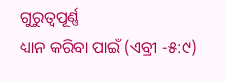ଗୁରୁତ୍ୱପୂର୍ଣ୍ଣ
ଧ୍ୟାନ କରିବା ପାଇଁ (ଏବ୍ରୀ -୫:୯)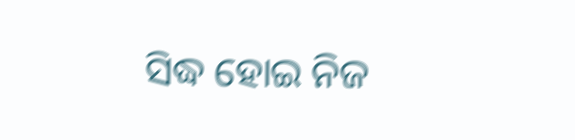ସିଦ୍ଧ ହୋଇ ନିଜ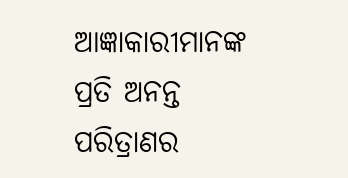ଆଜ୍ଞାକାରୀମାନଙ୍କ ପ୍ରତି ଅନନ୍ତ ପରିତ୍ରାଣର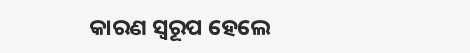କାରଣ ସ୍ୱରୂପ ହେଲେ